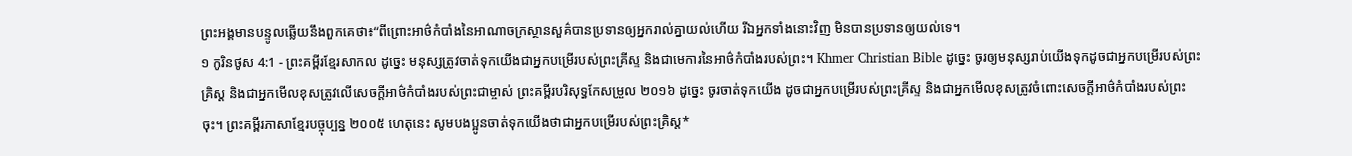ព្រះអង្គមានបន្ទូលឆ្លើយនឹងពួកគេថា៖“ពីព្រោះអាថ៌កំបាំងនៃអាណាចក្រស្ថានសួគ៌បានប្រទានឲ្យអ្នករាល់គ្នាយល់ហើយ រីឯអ្នកទាំងនោះវិញ មិនបានប្រទានឲ្យយល់ទេ។
១ កូរិនថូស 4:1 - ព្រះគម្ពីរខ្មែរសាកល ដូច្នេះ មនុស្សត្រូវចាត់ទុកយើងជាអ្នកបម្រើរបស់ព្រះគ្រីស្ទ និងជាមេការនៃអាថ៌កំបាំងរបស់ព្រះ។ Khmer Christian Bible ដូច្នេះ ចូរឲ្យមនុស្សរាប់យើងទុកដូចជាអ្នកបម្រើរបស់ព្រះគ្រិស្ដ និងជាអ្នកមើលខុសត្រូវលើសេចក្ដីអាថ៌កំបាំងរបស់ព្រះជាម្ចាស់ ព្រះគម្ពីរបរិសុទ្ធកែសម្រួល ២០១៦ ដូច្នេះ ចូរចាត់ទុកយើង ដូចជាអ្នកបម្រើរបស់ព្រះគ្រីស្ទ និងជាអ្នកមើលខុសត្រូវចំពោះសេចក្តីអាថ៌កំបាំងរបស់ព្រះចុះ។ ព្រះគម្ពីរភាសាខ្មែរបច្ចុប្បន្ន ២០០៥ ហេតុនេះ សូមបងប្អូនចាត់ទុកយើងថាជាអ្នកបម្រើរបស់ព្រះគ្រិស្ត*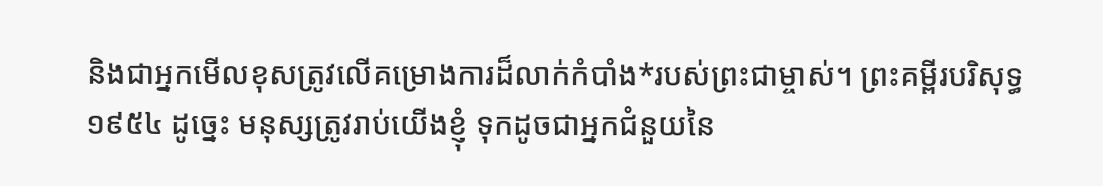និងជាអ្នកមើលខុសត្រូវលើគម្រោងការដ៏លាក់កំបាំង*របស់ព្រះជាម្ចាស់។ ព្រះគម្ពីរបរិសុទ្ធ ១៩៥៤ ដូច្នេះ មនុស្សត្រូវរាប់យើងខ្ញុំ ទុកដូចជាអ្នកជំនួយនៃ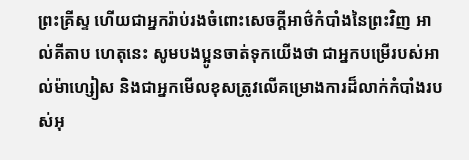ព្រះគ្រីស្ទ ហើយជាអ្នករ៉ាប់រងចំពោះសេចក្ដីអាថ៌កំបាំងនៃព្រះវិញ អាល់គីតាប ហេតុនេះ សូមបងប្អូនចាត់ទុកយើងថា ជាអ្នកបម្រើរបស់អាល់ម៉ាហ្សៀស និងជាអ្នកមើលខុសត្រូវលើគម្រោងការដ៏លាក់កំបាំងរបស់អុ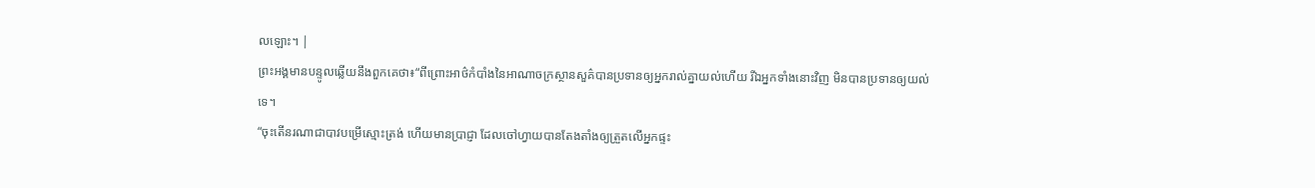លឡោះ។ |
ព្រះអង្គមានបន្ទូលឆ្លើយនឹងពួកគេថា៖“ពីព្រោះអាថ៌កំបាំងនៃអាណាចក្រស្ថានសួគ៌បានប្រទានឲ្យអ្នករាល់គ្នាយល់ហើយ រីឯអ្នកទាំងនោះវិញ មិនបានប្រទានឲ្យយល់ទេ។
“ចុះតើនរណាជាបាវបម្រើស្មោះត្រង់ ហើយមានប្រាជ្ញា ដែលចៅហ្វាយបានតែងតាំងឲ្យត្រួតលើអ្នកផ្ទះ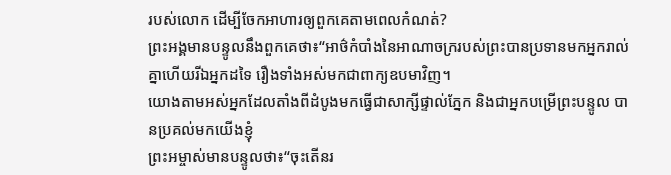របស់លោក ដើម្បីចែកអាហារឲ្យពួកគេតាមពេលកំណត់?
ព្រះអង្គមានបន្ទូលនឹងពួកគេថា៖“អាថ៌កំបាំងនៃអាណាចក្ររបស់ព្រះបានប្រទានមកអ្នករាល់គ្នាហើយរីឯអ្នកដទៃ រឿងទាំងអស់មកជាពាក្យឧបមាវិញ។
យោងតាមអស់អ្នកដែលតាំងពីដំបូងមកធ្វើជាសាក្សីផ្ទាល់ភ្នែក និងជាអ្នកបម្រើព្រះបន្ទូល បានប្រគល់មកយើងខ្ញុំ
ព្រះអម្ចាស់មានបន្ទូលថា៖“ចុះតើនរ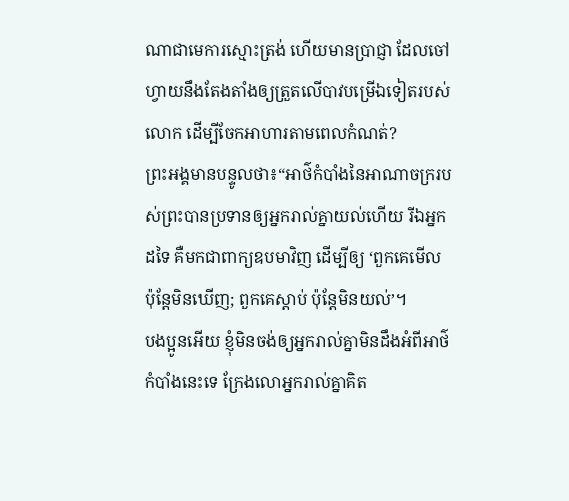ណាជាមេការស្មោះត្រង់ ហើយមានប្រាជ្ញា ដែលចៅហ្វាយនឹងតែងតាំងឲ្យត្រួតលើបាវបម្រើឯទៀតរបស់លោក ដើម្បីចែកអាហារតាមពេលកំណត់?
ព្រះអង្គមានបន្ទូលថា៖“អាថ៌កំបាំងនៃអាណាចក្ររបស់ព្រះបានប្រទានឲ្យអ្នករាល់គ្នាយល់ហើយ រីឯអ្នកដទៃ គឺមកជាពាក្យឧបមាវិញ ដើម្បីឲ្យ ‘ពួកគេមើល ប៉ុន្តែមិនឃើញ; ពួកគេស្ដាប់ ប៉ុន្តែមិនយល់’។
បងប្អូនអើយ ខ្ញុំមិនចង់ឲ្យអ្នករាល់គ្នាមិនដឹងអំពីអាថ៌កំបាំងនេះទេ ក្រែងលោអ្នករាល់គ្នាគិត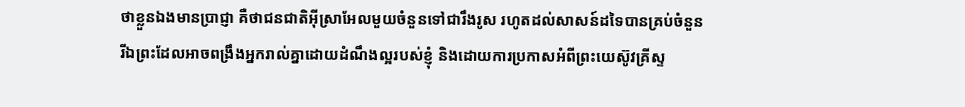ថាខ្លួនឯងមានប្រាជ្ញា គឺថាជនជាតិអ៊ីស្រាអែលមួយចំនួនទៅជារឹងរូស រហូតដល់សាសន៍ដទៃបានគ្រប់ចំនួន
រីឯព្រះដែលអាចពង្រឹងអ្នករាល់គ្នាដោយដំណឹងល្អរបស់ខ្ញុំ និងដោយការប្រកាសអំពីព្រះយេស៊ូវគ្រីស្ទ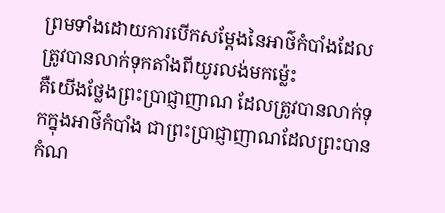ព្រមទាំងដោយការបើកសម្ដែងនៃអាថ៌កំបាំងដែលត្រូវបានលាក់ទុកតាំងពីយូរលង់មកម្ល៉េះ
គឺយើងថ្លែងព្រះប្រាជ្ញាញាណ ដែលត្រូវបានលាក់ទុកក្នុងអាថ៌កំបាំង ជាព្រះប្រាជ្ញាញាណដែលព្រះបានកំណ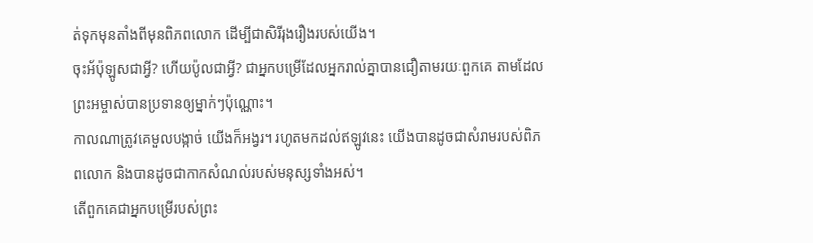ត់ទុកមុនតាំងពីមុនពិភពលោក ដើម្បីជាសិរីរុងរឿងរបស់យើង។
ចុះអ័ប៉ុឡូសជាអ្វី? ហើយប៉ូលជាអ្វី? ជាអ្នកបម្រើដែលអ្នករាល់គ្នាបានជឿតាមរយៈពួកគេ តាមដែលព្រះអម្ចាស់បានប្រទានឲ្យម្នាក់ៗប៉ុណ្ណោះ។
កាលណាត្រូវគេមួលបង្កាច់ យើងក៏អង្វរ។ រហូតមកដល់ឥឡូវនេះ យើងបានដូចជាសំរាមរបស់ពិភពលោក និងបានដូចជាកាកសំណល់របស់មនុស្សទាំងអស់។
តើពួកគេជាអ្នកបម្រើរបស់ព្រះ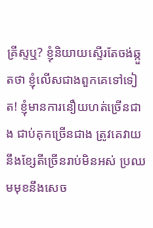គ្រីស្ទឬ? ខ្ញុំនិយាយស្ទើរតែចង់ឆ្កួតថា ខ្ញុំលើសជាងពួកគេទៅទៀត! ខ្ញុំមានការនឿយហត់ច្រើនជាង ជាប់គុកច្រើនជាង ត្រូវគេវាយនឹងខ្សែតីច្រើនរាប់មិនអស់ ប្រឈមមុខនឹងសេច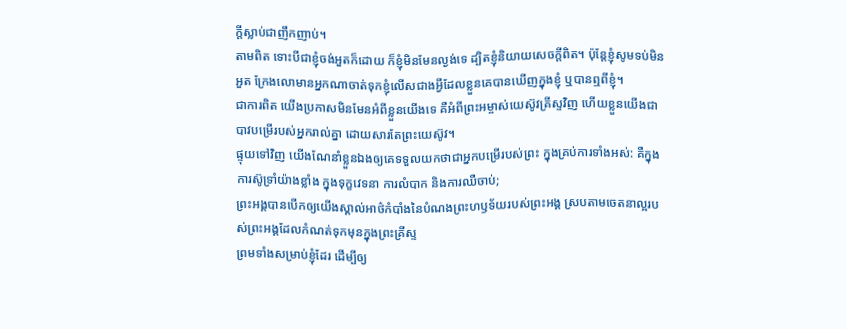ក្ដីស្លាប់ជាញឹកញាប់។
តាមពិត ទោះបីជាខ្ញុំចង់អួតក៏ដោយ ក៏ខ្ញុំមិនមែនល្ងង់ទេ ដ្បិតខ្ញុំនិយាយសេចក្ដីពិត។ ប៉ុន្តែខ្ញុំសូមទប់មិនអួត ក្រែងលោមានអ្នកណាចាត់ទុកខ្ញុំលើសជាងអ្វីដែលខ្លួនគេបានឃើញក្នុងខ្ញុំ ឬបានឮពីខ្ញុំ។
ជាការពិត យើងប្រកាសមិនមែនអំពីខ្លួនយើងទេ គឺអំពីព្រះអម្ចាស់យេស៊ូវគ្រីស្ទវិញ ហើយខ្លួនយើងជាបាវបម្រើរបស់អ្នករាល់គ្នា ដោយសារតែព្រះយេស៊ូវ។
ផ្ទុយទៅវិញ យើងណែនាំខ្លួនឯងឲ្យគេទទួលយកថាជាអ្នកបម្រើរបស់ព្រះ ក្នុងគ្រប់ការទាំងអស់: គឺក្នុងការស៊ូទ្រាំយ៉ាងខ្លាំង ក្នុងទុក្ខវេទនា ការលំបាក និងការឈឺចាប់;
ព្រះអង្គបានបើកឲ្យយើងស្គាល់អាថ៌កំបាំងនៃបំណងព្រះហឫទ័យរបស់ព្រះអង្គ ស្របតាមចេតនាល្អរបស់ព្រះអង្គដែលកំណត់ទុកមុនក្នុងព្រះគ្រីស្ទ
ព្រមទាំងសម្រាប់ខ្ញុំដែរ ដើម្បីឲ្យ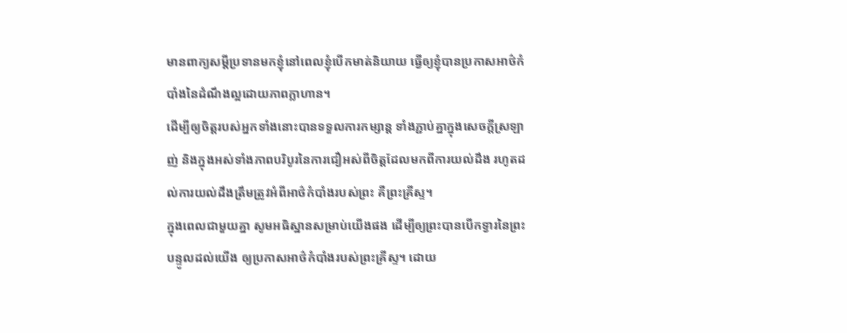មានពាក្យសម្ដីប្រទានមកខ្ញុំនៅពេលខ្ញុំបើកមាត់និយាយ ធ្វើឲ្យខ្ញុំបានប្រកាសអាថ៌កំបាំងនៃដំណឹងល្អដោយភាពក្លាហាន។
ដើម្បីឲ្យចិត្តរបស់អ្នកទាំងនោះបានទទួលការកម្សាន្ត ទាំងភ្ជាប់គ្នាក្នុងសេចក្ដីស្រឡាញ់ និងក្នុងអស់ទាំងភាពបរិបូរនៃការជឿអស់ពីចិត្តដែលមកពីការយល់ដឹង រហូតដល់ការយល់ដឹងត្រឹមត្រូវអំពីអាថ៌កំបាំងរបស់ព្រះ គឺព្រះគ្រីស្ទ។
ក្នុងពេលជាមួយគ្នា សូមអធិស្ឋានសម្រាប់យើងផង ដើម្បីឲ្យព្រះបានបើកទ្វារនៃព្រះបន្ទូលដល់យើង ឲ្យប្រកាសអាថ៌កំបាំងរបស់ព្រះគ្រីស្ទ។ ដោយ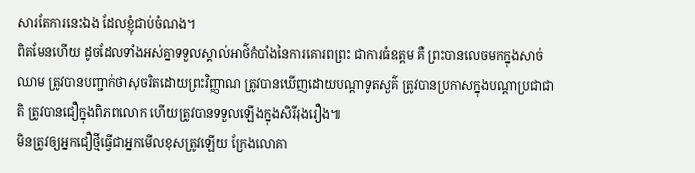សារតែការនេះឯង ដែលខ្ញុំជាប់ចំណង។
ពិតមែនហើយ ដូចដែលទាំងអស់គ្នាទទួលស្គាល់អាថ៌កំបាំងនៃការគោរពព្រះ ជាការធំឧត្ដម គឺ ព្រះបានលេចមកក្នុងសាច់ឈាម ត្រូវបានបញ្ជាក់ថាសុចរិតដោយព្រះវិញ្ញាណ ត្រូវបានឃើញដោយបណ្ដាទូតសួគ៌ ត្រូវបានប្រកាសក្នុងបណ្ដាប្រជាជាតិ ត្រូវបានជឿក្នុងពិភពលោក ហើយត្រូវបានទទួលឡើងក្នុងសិរីរុងរឿង៕
មិនត្រូវឲ្យអ្នកជឿថ្មីធ្វើជាអ្នកមើលខុសត្រូវឡើយ ក្រែងលោគា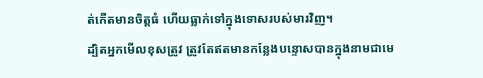ត់កើតមានចិត្តធំ ហើយធ្លាក់ទៅក្នុងទោសរបស់មារវិញ។
ដ្បិតអ្នកមើលខុសត្រូវ ត្រូវតែឥតមានកន្លែងបន្ទោសបានក្នុងនាមជាមេ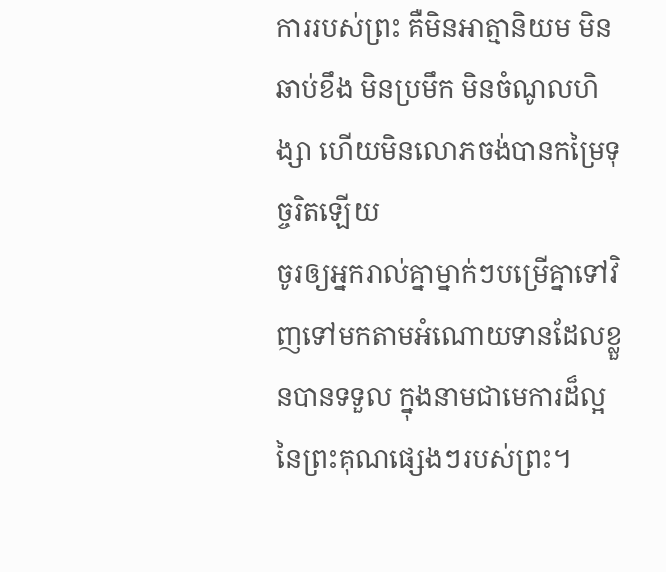ការរបស់ព្រះ គឺមិនអាត្មានិយម មិនឆាប់ខឹង មិនប្រមឹក មិនចំណូលហិង្សា ហើយមិនលោភចង់បានកម្រៃទុច្ចរិតឡើយ
ចូរឲ្យអ្នករាល់គ្នាម្នាក់ៗបម្រើគ្នាទៅវិញទៅមកតាមអំណោយទានដែលខ្លួនបានទទួល ក្នុងនាមជាមេការដ៏ល្អនៃព្រះគុណផ្សេងៗរបស់ព្រះ។